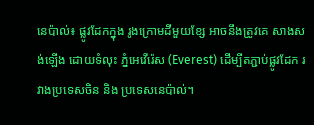នេប៉ាល់៖ ផ្លូវដែកក្នុង រូងក្រោមដីមួយខ្សែ អាចនឹងត្រូវគេ សាងសង់ឡើង ដោយទំលុះ ភ្នំអេវើរ៉េស (Everest) ដើម្បីតភ្ជាប់ផ្លូវដែក រវាងប្រទេសចិន និង ប្រទេសនេប៉ាល់។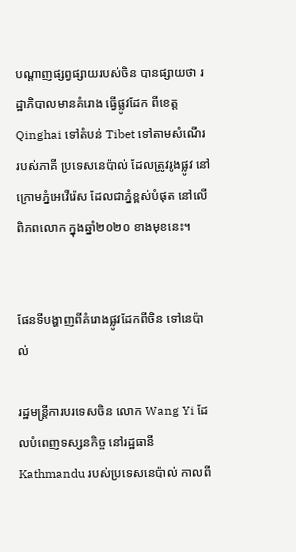បណ្តាញផ្សព្វផ្សាយរបស់ចិន បានផ្សាយថា រដ្ឋាភិបាលមានគំរោង ធ្វើផ្លូវដែក ពីខេត្ត Qinghai ទៅតំបន់ Tibet ទៅតាមសំណើរ របស់ភាគី ប្រទេសនេប៉ាល់ ដែលត្រូវរូងផ្លូវ នៅក្រោមភ្នំអេវើរ៉េស ដែលជាភ្នំខ្ពស់បំផុត នៅលើពិភពលោក ក្នុងឆ្នាំ២០២០ ខាងមុខនេះ។


ផែនទីបង្ហាញពីគំរោងផ្លូវដែកពីចិន ទៅនេប៉ាល់

រដ្ឋមន្ត្រីការបរទេសចិន លោក Wang Yi ដែលបំពេញទស្សនកិច្ច នៅរដ្ឋធានី Kathmandu របស់ប្រទេសនេប៉ាល់ កាលពី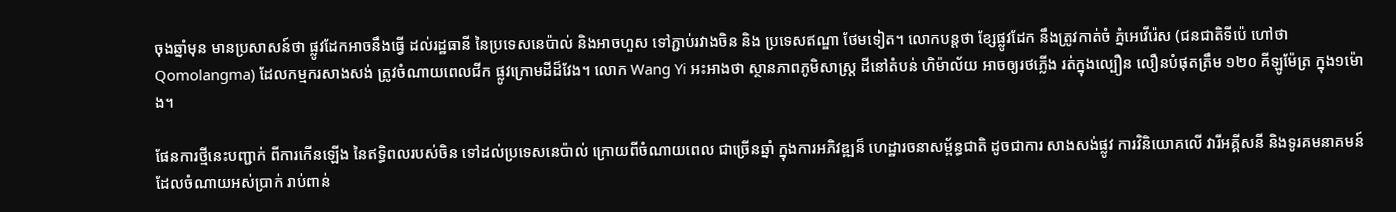ចុងឆ្នាំមុន មានប្រសាសន៍ថា ផ្លូវដែកអាចនឹងធ្វើ ដល់រដ្ឋធានី នៃប្រទេសនេប៉ាល់ និងអាចហួស ទៅភ្ជាប់រវាងចិន និង ប្រទេសឥណ្ឌា ថែមទៀត។ លោកបន្តថា ខ្សែផ្លូវដែក នឹងត្រូវកាត់ចំ ភ្នំអេវើរ៉េស (ជនជាតិទីប៉េ ហៅថា Qomolangma) ដែលកម្មករសាងសង់ ត្រូវចំណាយពេលជីក ផ្លូវក្រោមដីដ៏វែង។ លោក Wang Yi អះអាងថា ស្ថានភាពភូមិសាស្ត្រ ដីនៅតំបន់ ហិម៉ាល័យ អាចឲ្យរថភ្លើង រត់ក្នុងល្បឿន លឿនបំផុតត្រឹម ១២០ គីឡូម៉ែត្រ ក្នុង១ម៉ោង។

ផែនការថ្មីនេះបញ្ជាក់ ពីការកើនឡើង នៃឥទ្ធិពលរបស់ចិន ទៅដល់ប្រទេសនេប៉ាល់ ក្រោយពីចំណាយពេល ជាច្រើនឆ្នាំ ក្នុងការអភិវឌ្ឍន៏ ហេដ្ឋារចនាសម្ព័ន្ធជាតិ ដូចជាការ សាងសង់ផ្លូវ ការវិនិយោគលើ វារីអគ្គីសនី និងទូរគមនាគមន៍ ដែលចំណាយអស់ប្រាក់ រាប់ពាន់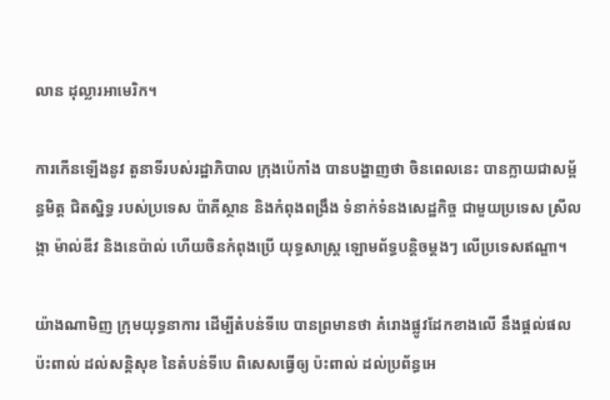លាន ដុល្លារអាមេរិក។

ការកើនឡើងនូវ តួនាទីរបស់រដ្ឋាភិបាល ក្រុងប៉េកាំង បានបង្ហាញថា ចិនពេលនេះ បានក្លាយជាសម្ព័ន្ធមិត្ត ជិតស្និទ្ធ របស់ប្រទេស ប៉ាគីស្ថាន និងកំពុងពង្រឹង ទំនាក់ទំនងសេដ្ឋកិច្ច ជាមួយប្រទេស ស្រីលង្កា ម៉ាល់ឌីវ និងនេប៉ាល់ ហើយចិនកំពុងប្រើ យុទ្ធសាស្ត្រ ឡោមព័ទ្ធបន្តិចម្តងៗ លើប្រទេសឥណ្ឌា។

យ៉ាងណាមិញ ក្រុមយុទ្ធនាការ ដើម្បីតំបន់ទីបេ បានព្រមានថា គំរោងផ្លូវដែកខាងលើ នឹងផ្តល់ផលប៉ះពាល់ ដល់សន្តិសុខ នៃតំបន់ទីបេ ពិសេសធ្វើឲ្យ ប៉ះពាល់ ដល់ប្រព័ន្ធអេ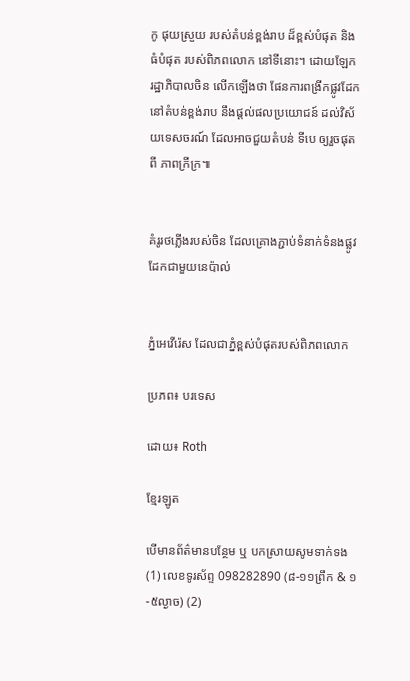កូ ផុយស្រួយ របស់តំបន់ខ្ពង់រាប ដ៏ខ្ពស់បំផុត និងធំបំផុត របស់ពិភពលោក នៅទីនោះ។ ដោយឡែក រដ្ឋាភិបាលចិន លើកឡើងថា ផែនការពង្រីកផ្លូវដែក នៅតំបន់ខ្ពង់រាប នឹងផ្តល់ផលប្រយោជន៍ ដល់វិស័យទេសចរណ៍ ដែលអាចជួយតំបន់ ទីបេ ឲ្យរួចផុតពី ភាពក្រីក្រ៕


គំរូរថភ្លើងរបស់ចិន ដែលគ្រោងភ្ជាប់ទំនាក់ទំនងផ្លូវដែកជាមួយនេប៉ាល់


ភ្នំអេវើរ៉េស ដែលជាភ្នំខ្ពស់បំផុតរបស់ពិភពលោក

ប្រភព៖ បរទេស

ដោយ៖ Roth

ខ្មែរឡូត

បើមានព័ត៌មានបន្ថែម ឬ បកស្រាយសូមទាក់ទង (1) លេខទូរស័ព្ទ 098282890 (៨-១១ព្រឹក & ១-៥ល្ងាច) (2)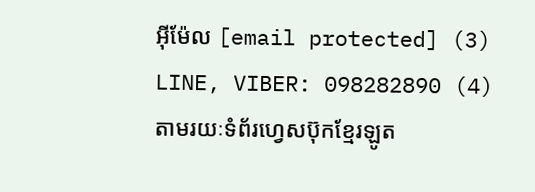អ៊ីម៉ែល [email protected] (3) LINE, VIBER: 098282890 (4) តាមរយៈទំព័រហ្វេសប៊ុកខ្មែរឡូត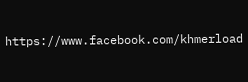https://www.facebook.com/khmerload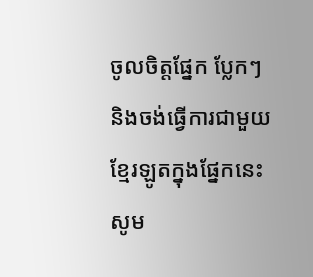ចូលចិត្តផ្នែក ប្លែកៗ និងចង់ធ្វើការជាមួយខ្មែរឡូតក្នុងផ្នែកនេះ សូម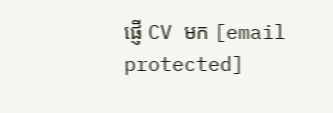ផ្ញើ CV មក [email protected]